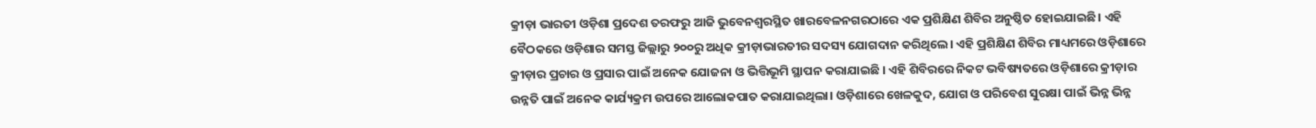କ୍ରୀଡ଼ା ଭାରତୀ ଓଡ଼ିଶା ପ୍ରଦେଶ ତରଫରୁ ଆଜି ଭୁବେନଶ୍ବରସ୍ଥିତ ଖାରବେଳନଗରଠାରେ ଏକ ପ୍ରଶିକ୍ଷିଣ ଶିବିର ଅନୁଷ୍ଠିତ ହୋଇଯାଇଛି। ଏହି ବୈଠକରେ ଓଡ଼ିଶାର ସମସ୍ତ ଜିଲ୍ଲାରୁ ୨୦୦ରୁ ଅଧିକ କ୍ରୀଡ଼ାଭାରତୀର ସଦସ୍ୟ ଯୋଗଦାନ କରିଥିଲେ। ଏହି ପ୍ରଶିକ୍ଷିଣ ଶିବିର ମାଧ୍ୟମରେ ଓଡ଼ିଶାରେ କ୍ରୀଡ଼ାର ପ୍ରଚାର ଓ ପ୍ରସାର ପାଇଁ ଅନେକ ଯୋଜନା ଓ ଭିତ୍ତିଭୂମି ସ୍ଥାପନ କରାଯାଇଛି । ଏହି ଶିବିରରେ ନିକଟ ଭବିଷ୍ୟତରେ ଓଡ଼ିଶାରେ କ୍ରୀଡ଼ାର ଉନ୍ନତି ପାଇଁ ଅନେକ କାର୍ଯ୍ୟକ୍ରମ ଉପରେ ଆଲୋକପାତ କରାଯାଇଥିଲା। ଓଡ଼ିଶାରେ ଖେଳକୁଦ, ଯୋଗ ଓ ପରିବେଶ ସୁରକ୍ଷା ପାଇଁ ଭିନ୍ନ ଭିନ୍ନ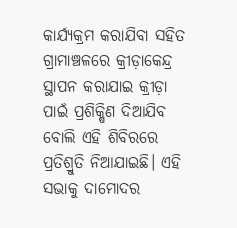କାର୍ଯ୍ୟକ୍ରମ କରାଯିବା ସହିତ ଗ୍ରାମାଞ୍ଚଳରେ କ୍ରୀଡ଼ାକେନ୍ଦ୍ର ସ୍ଥାପନ କରାଯାଇ କ୍ରୀଡ଼ା ପାଇଁ ପ୍ରଶିକ୍ଷିଣ ଦିଆଯିବ ବୋଲି ଏହି ଶିବିରରେ ପ୍ରତିଶ୍ରୁତି ନିଆଯାଇଛି। ଏହି ସଭାକୁ ଦାମୋଦର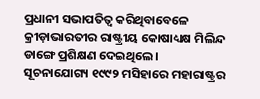ପ୍ରଧାନୀ ସଭାପତିତ୍ବ କରିଥିବାବେଳେ କ୍ରୀଡ଼ାଭାରତୀର ରାଷ୍ଟ୍ରୀୟ କୋଷାଧ୍ୟକ୍ଷ ମିଲିନ୍ଦ ଡାଙ୍ଗେ ପ୍ରଶିକ୍ଷଣ ଦେଇଥିଲେ ।
ସୂଚନାଯୋଗ୍ୟ ୧୯୯୨ ମସିହାରେ ମହାରାଷ୍ଟ୍ରର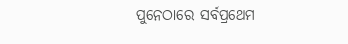ପୁନେଠାରେ ସର୍ବପ୍ରଥେମ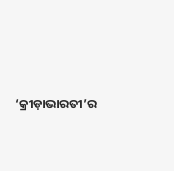‘କ୍ରୀଡ଼ାଭାରତୀ’ର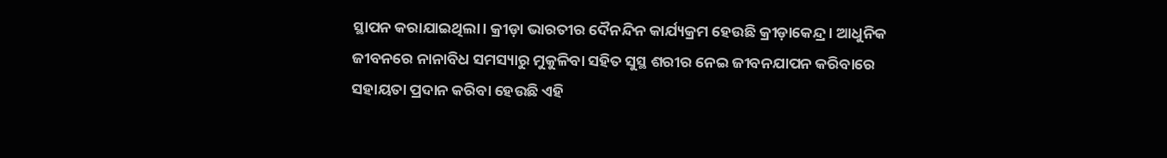ସ୍ଥାପନ କରାଯାଇଥିଲା। କ୍ରୀଡ଼ା ଭାରତୀର ଦୈନନ୍ଦିନ କାର୍ଯ୍ୟକ୍ରମ ହେଉଛି କ୍ରୀଡ଼ାକେନ୍ଦ୍ର । ଆଧୁନିକ ଜୀବନରେ ନାନାବିଧ ସମସ୍ୟାରୁ ମୁକୁଳିବା ସହିତ ସୁସ୍ଥ ଶରୀର ନେଇ ଜୀବନଯାପନ କରିବାରେ ସହାୟତା ପ୍ରଦାନ କରିବା ହେଉଛି ଏହି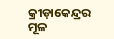କ୍ରୀଡ଼ାକେନ୍ଦ୍ରର ମୂଳ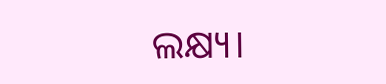ଲକ୍ଷ୍ୟ।